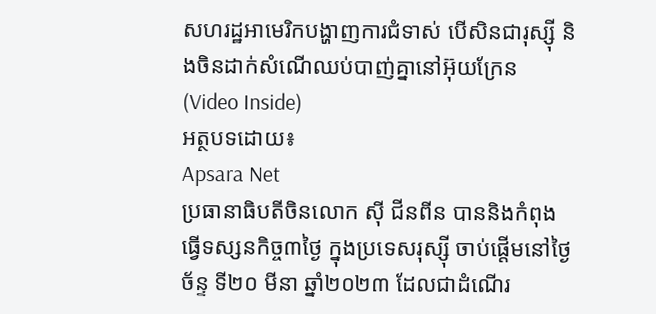សហរដ្ឋអាមេរិកបង្ហាញការជំទាស់ បើសិនជារុស្ស៊ី និងចិនដាក់សំណើឈប់បាញ់គ្នានៅអ៊ុយក្រែន (Video Inside)
អត្ថបទដោយ៖
Apsara Net
ប្រធានាធិបតីចិនលោក ស៊ី ជីនពីន បាននិងកំពុងធ្វើទស្សនកិច្ច៣ថ្ងៃ ក្នុងប្រទេសរុស្ស៊ី ចាប់ផ្តើមនៅថ្ងៃច័ន្ទ ទី២០ មីនា ឆ្នាំ២០២៣ ដែលជាដំណើរ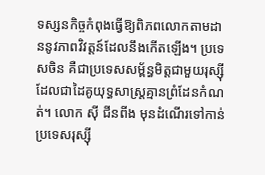ទស្សនកិច្ចកំពុងធ្វើឱ្យពិភពលោកតាមដាននូវភាពវិវត្តន៍ដែលនឹងកើតឡើង។ ប្រទេសចិន គឺជាប្រទេសសម្ព័ន្ធមិត្តជាមួយរុស្ស៊ី ដែលជាដៃគូយុទ្ធសាស្ត្រគ្មានព្រំដែនកំណត់។ លោក ស៊ី ជីនពីង មុនដំណើរទៅកាន់ប្រទេសរុស្ស៊ី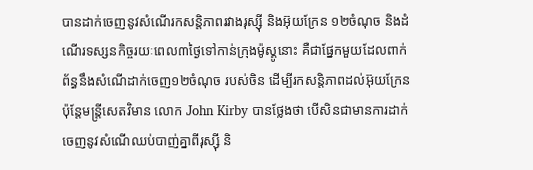បានដាក់ចេញនូវសំណើរកសន្តិភាពរវាងរុស្ស៊ី និងអ៊ុយក្រែន ១២ចំណុច និងដំណើរទស្សនកិច្ចរយៈពេល៣ថ្ងៃទៅកាន់ក្រុងម៉ូស្គូនោះ គឺជាផ្នែកមួយដែលពាក់ព័ន្ធនឹងសំណើដាក់ចេញ១២ចំណុច របស់ចិន ដើម្បីរកសន្តិភាពដល់អ៊ុយក្រែន ប៉ុន្តែមន្ត្រីសេតវិមាន លោក John Kirby បានថ្លែងថា បើសិនជាមានការដាក់ចេញនូវសំណើឈប់បាញ់គ្នាពីរុស្ស៊ី និ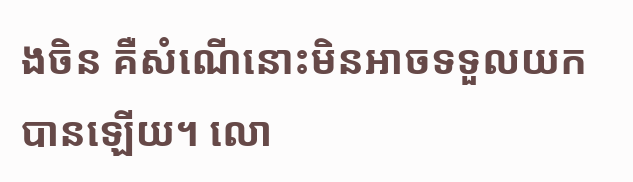ងចិន គឺសំណើនោះមិនអាចទទួលយកបានឡើយ។ លោ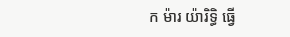ក ម៉ារ យ៉ារិទ្ធិ ធ្វើ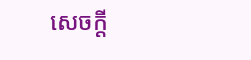សេចក្តី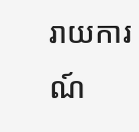រាយការណ៍